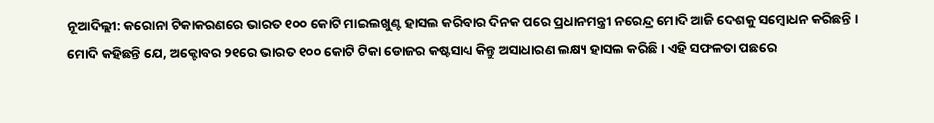ନୂଆଦିଲ୍ଲୀ: କରୋନା ଟିକାକରଣରେ ଭାରତ ୧୦୦ କୋଟି ମାଇଲଖୁଣ୍ଟ ହାସଲ କରିବାର ଦିନକ ପରେ ପ୍ରଧାନମନ୍ତ୍ରୀ ନରେନ୍ଦ୍ର ମୋଦି ଆଜି ଦେଶକୁ ସମ୍ବୋଧନ କରିଛନ୍ତି । ମୋଦି କହିଛନ୍ତି ଯେ, ଅକ୍ଟୋବର ୨୧ରେ ଭାରତ ୧୦୦ କୋଟି ଟିକା ଡୋଜର କଷ୍ଟସାଧ୍ୟ କିନ୍ତୁ ଅସାଧାରଣ ଲକ୍ଷ୍ୟ ହାସଲ କରିଛି। ଏହି ସଫଳତା ପଛରେ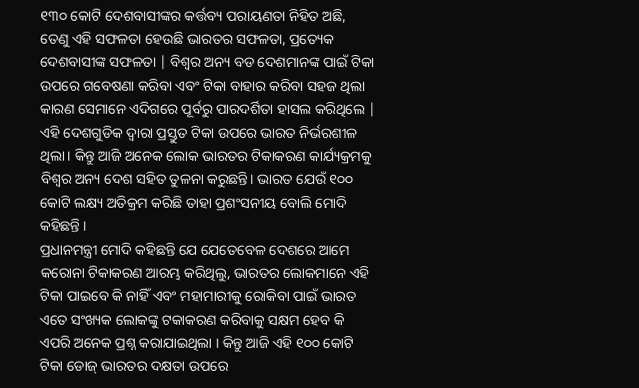୧୩୦ କୋଟି ଦେଶବାସୀଙ୍କର କର୍ତ୍ତବ୍ୟ ପରାୟଣତା ନିହିତ ଅଛି, ତେଣୁ ଏହି ସଫଳତା ହେଉଛି ଭାରତର ସଫଳତା, ପ୍ରତ୍ୟେକ ଦେଶବାସୀଙ୍କ ସଫଳତା | ବିଶ୍ବର ଅନ୍ୟ ବଡ ଦେଶମାନଙ୍କ ପାଇଁ ଟିକା ଉପରେ ଗବେଷଣା କରିବା ଏବଂ ଟିକା ବାହାର କରିବା ସହଜ ଥିଲା କାରଣ ସେମାନେ ଏଦିଗରେ ପୂର୍ବରୁ ପାରଦର୍ଶିତା ହାସଲ କରିଥିଲେ | ଏହି ଦେଶଗୁଡିକ ଦ୍ୱାରା ପ୍ରସ୍ତୁତ ଟିକା ଉପରେ ଭାରତ ନିର୍ଭରଶୀଳ ଥିଲା। କିନ୍ତୁ ଆଜି ଅନେକ ଲୋକ ଭାରତର ଟିକାକରଣ କାର୍ଯ୍ୟକ୍ରମକୁ ବିଶ୍ବର ଅନ୍ୟ ଦେଶ ସହିତ ତୁଳନା କରୁଛନ୍ତି। ଭାରତ ଯେଉଁ ୧୦୦ କୋଟି ଲକ୍ଷ୍ୟ ଅତିକ୍ରମ କରିଛି ତାହା ପ୍ରଶଂସନୀୟ ବୋଲି ମୋଦି କହିଛନ୍ତି ।
ପ୍ରଧାନମନ୍ତ୍ରୀ ମୋଦି କହିଛନ୍ତି ଯେ ଯେତେବେଳ ଦେଶରେ ଆମେ କରୋନା ଟିକାକରଣ ଆରମ୍ଭ କରିଥିଲୁ, ଭାରତର ଲୋକମାନେ ଏହି ଟିକା ପାଇବେ କି ନାହିଁ ଏବଂ ମହାମାରୀକୁ ରୋକିବା ପାଇଁ ଭାରତ ଏତେ ସଂଖ୍ୟକ ଲୋକଙ୍କୁ ଟକାକରଣ କରିବାକୁ ସକ୍ଷମ ହେବ କି ଏପରି ଅନେକ ପ୍ରଶ୍ନ କରାଯାଇଥିଲା । କିନ୍ତୁ ଆଜି ଏହି ୧୦୦ କୋଟି ଟିକା ଡୋଜ୍ ଭାରତର ଦକ୍ଷତା ଉପରେ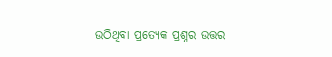ଉଠିଥିବା ପ୍ରତ୍ୟେକ ପ୍ରଶ୍ନର ଉତ୍ତର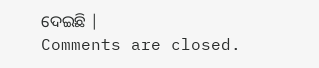ଦେଇଛି |
Comments are closed.